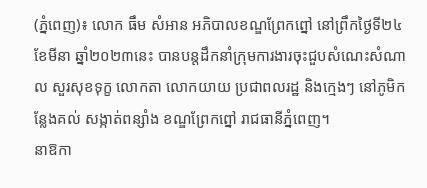(ភ្នំពេញ)៖ លោក ធឹម សំអាន អភិបាលខណ្ឌព្រែកព្នៅ នៅព្រឹកថ្ងៃទី២៤ ខែមីនា ឆ្នាំ២០២៣នេះ បានបន្តដឹកនាំក្រុមការងារចុះជួបសំណេះសំណាល សួរសុខទុក្ខ លោកតា លោកយាយ ប្រជាពលរដ្ឋ និងក្មេងៗ នៅភូមិកន្លែងគល់ សង្កាត់ពន្សាំង ខណ្ឌព្រែកព្នៅ រាជធានីភ្នំពេញ។
នាឱកា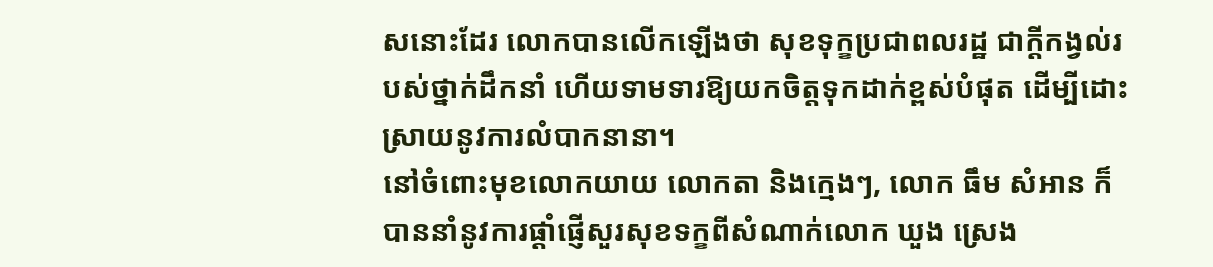សនោះដែរ លោកបានលើកឡើងថា សុខទុក្ខប្រជាពលរដ្ឋ ជាក្តីកង្វល់របស់ថ្នាក់ដឹកនាំ ហើយទាមទារឱ្យយកចិត្តទុកដាក់ខ្ពស់បំផុត ដើម្បីដោះស្រាយនូវការលំបាកនានា។
នៅចំពោះមុខលោកយាយ លោកតា និងក្មេងៗ, លោក ធឹម សំអាន ក៏បាននាំនូវការផ្តាំផ្ញើសួរសុខទក្ខពីសំណាក់លោក ឃួង ស្រេង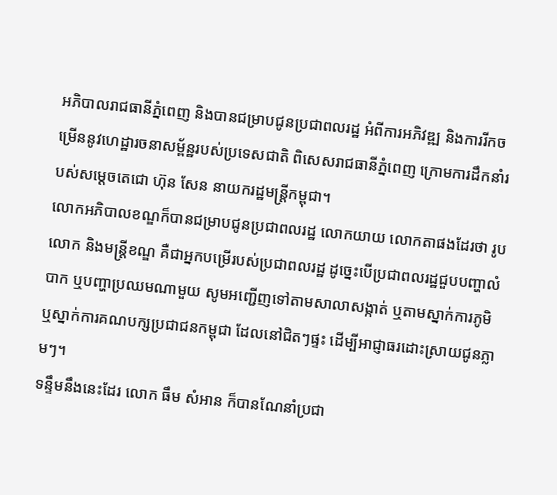អភិបាលរាជធានីភ្នំពេញ និងបានជម្រាបជូនប្រជាពលរដ្ឋ អំពីការអភិវឌ្ឍ និងការរីកចម្រើននូវហេដ្ឋារចនាសម្ព័ន្ឋរបស់ប្រទេសជាតិ ពិសេសរាជធានីភ្នំពេញ ក្រោមការដឹកនាំរបស់សម្តេចតេជោ ហ៊ុន សែន នាយករដ្ឋមន្ត្រីកម្ពុជា។
លោកអភិបាលខណ្ឌក៏បានជម្រាបជូនប្រជាពលរដ្ឋ លោកយាយ លោកតាផងដែរថា រូបលោក និងមន្ត្រីខណ្ឌ គឺជាអ្នកបម្រើរបស់ប្រជាពលរដ្ឋ ដូច្នេះបើប្រជាពលរដ្ឋជួបបញ្ហាលំបាក ឬបញ្ហាប្រឈមណាមួយ សូមអញ្ជើញទៅតាមសាលាសង្កាត់ ឬតាមស្នាក់ការភូមិ ឬស្នាក់ការគណបក្សប្រជាជនកម្ពុជា ដែលនៅជិតៗផ្ទះ ដើម្បីអាជ្ញាធរដោះស្រាយជូនភ្លាមៗ។
ទន្ទឹមនឹងនេះដែរ លោក ធឹម សំអាន ក៏បានណែនាំប្រជា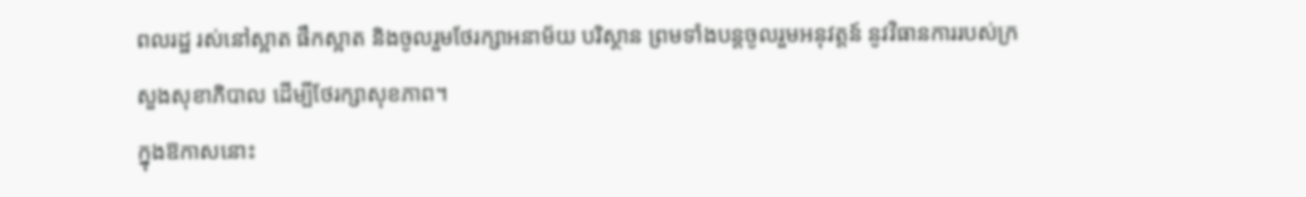ពលរដ្ឋ រស់នៅស្អាត ផឹកស្អាត និងចូលរួមថែរក្សាអនាម័យ បរិស្ថាន ព្រមទាំងបន្តចូលរួមអនុវត្តន៍ នូវវិធានការរបស់ក្រសួងសុខាភិបាល ដើម្បីថែរក្សាសុខភាព។
ក្នុងឱកាសនោះ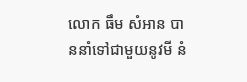លោក ធឹម សំអាន បាននាំទៅជាមួយនូវមី នំ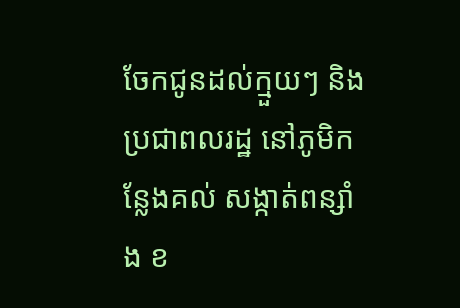ចែកជូនដល់ក្មួយៗ និងប្រជាពលរដ្ឋ នៅភូមិកន្លែងគល់ សង្កាត់ពន្សាំង ខ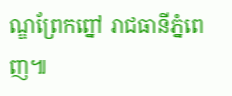ណ្ឌព្រែកព្នៅ រាជធានីភ្នំពេញ៕